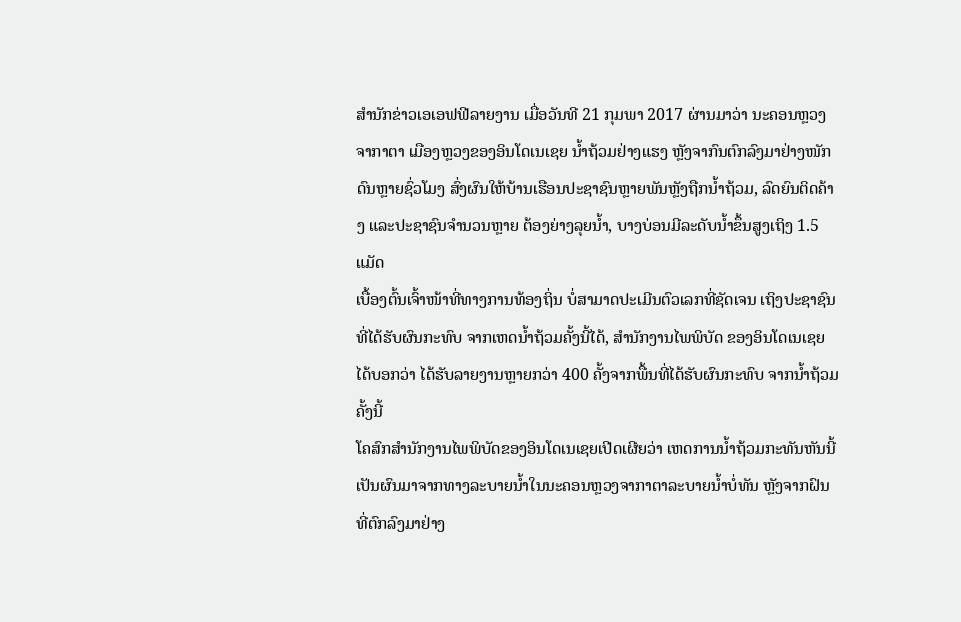ສຳນັກຂ່າວເອເອຟຟີລາຍງານ ເມື່ອວັນທີ 21 ກຸມພາ 2017 ຜ່ານມາວ່າ ນະຄອນຫຼວງຈາກາຕາ ເມືອງຫຼວງຂອງອິນໂດເນເຊຍ ນໍ້າຖ້ວມຢ່າງແຮງ ຫຼັງຈາກົນຕົກລົງມາຢ່າງໜັກດົນຫຼາຍຊົ່ວໂມງ ສົ່ງຜົນໃຫ້ບ້ານເຮືອນປະຊາຊົນຫຼາຍພັນຫຼັງຖືກນໍ້າຖ້ວມ, ລົດຍົນຕິດຄ້າງ ແລະປະຊາຊົນຈຳນວນຫຼາຍ ຕ້ອງຍ່າງລຸຍນໍ້າ, ບາງບ່ອນມີລະດັບນໍ້າຂຶ້ນສູງເຖິງ 1.5 ແມັດ
ເບື້ອງຕົ້ນເຈົ້າໜ້າທີ່ທາງການທ້ອງຖິ່ນ ບໍ່ສາມາດປະເມີນຕົວເລກທີ່ຊັດເຈນ ເຖິງປະຊາຊົນທີ່ໄດ້ຮັບຜົນກະທົບ ຈາກເຫດນໍ້າຖ້ວມຄັ້ງນີ້ໄດ້, ສຳນັກງານໄພພິບັດ ຂອງອິນໂດເນເຊຍ ໄດ້ບອກວ່າ ໄດ້ຮັບລາຍງານຫຼາຍກວ່າ 400 ຄັ້ງຈາກພື້ນທີ່ໄດ້ຮັບຜົນກະທົບ ຈາກນໍ້າຖ້ວມຄັ້ງນີ້
ໂຄສົກສຳນັກງານໄພພິບັດຂອງອິນໂດເນເຊຍເປີດເຜີຍວ່າ ເຫດການນໍ້າຖ້ວມກະທັນຫັນນີ້ ເປັນຜົນມາຈາກທາງລະບາຍນໍ້າໃນນະຄອນຫຼວງຈາກາຕາລະບາຍນໍ້າບໍ່ທັນ ຫຼັງຈາກຝົນທີ່ຕົກລົງມາຢ່າງ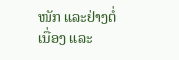ໜັກ ແລະຢ່າງຕໍ່ເນື່ອງ ແລະ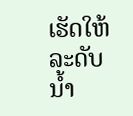ເຮັດໃຫ້ລະດັບນໍ້າ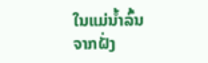ໃນແມ່ນໍ້າລົ້ນຈາກຝັ່ງ